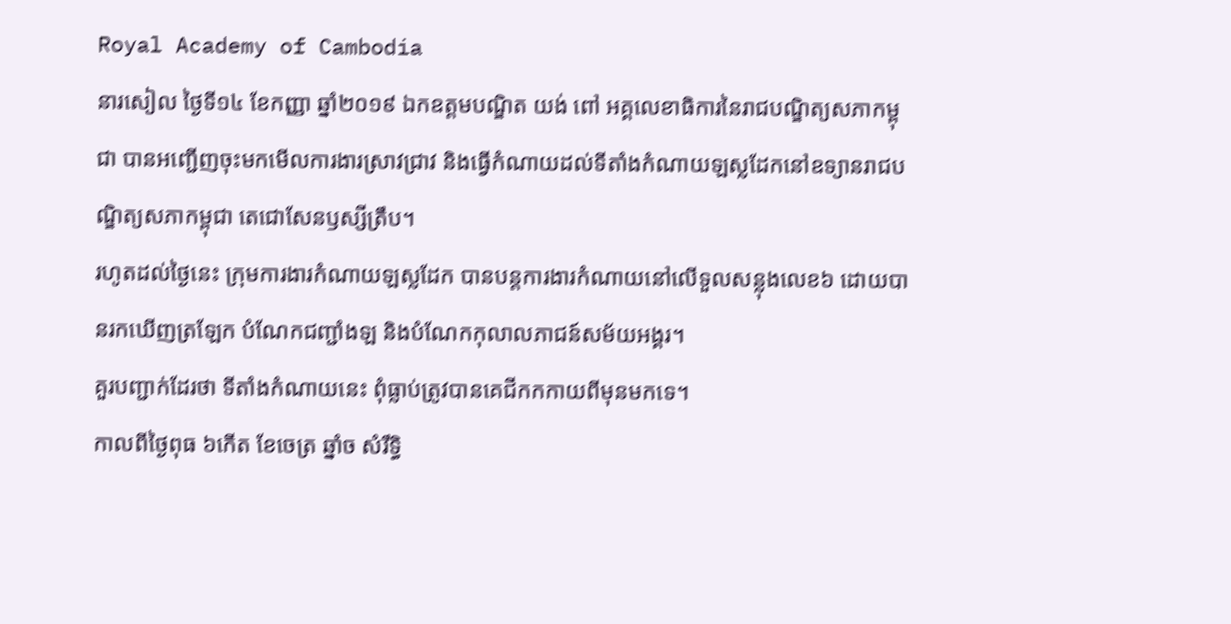Royal Academy of Cambodia
នារសៀល ថ្ងៃទី១៤ ខែកញ្ញា ឆ្នាំ២០១៩ ឯកឧត្តមបណ្ឌិត យង់ ពៅ អគ្គលេខាធិការនៃរាជបណ្ឌិត្យសភាកម្ពុជា បានអញ្ជើញចុះមកមើលការងារស្រាវជ្រាវ និងធ្វើកំណាយដល់ទីតាំងកំណាយឡស្លដែកនៅឧទ្យានរាជបណ្ឌិត្យសភាកម្ពុជា តេជោសែនឫស្សីត្រឹប។
រហូតដល់ថ្ងៃនេះ ក្រុមការងារកំណាយឡស្លដែក បានបន្តការងារកំណាយនៅលើទួលសន្លុងលេខ៦ ដោយបានរកឃើញត្រឡែក បំណែកជញ្ជាំងឡ និងបំណែកកុលាលភាជន៍សម័យអង្គរ។
គួរបញ្ជាក់ដែរថា ទីតាំងកំណាយនេះ ពុំធ្លាប់ត្រូវបានគេជីកកកាយពីមុនមកទេ។
កាលពីថ្ងៃពុធ ៦កេីត ខែចេត្រ ឆ្នាំច សំរឹទ្ធិ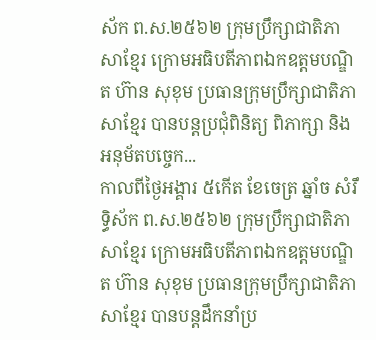ស័ក ព.ស.២៥៦២ ក្រុមប្រឹក្សាជាតិភាសាខ្មែរ ក្រោមអធិបតីភាពឯកឧត្តមបណ្ឌិត ហ៊ាន សុខុម ប្រធានក្រុមប្រឹក្សាជាតិភាសាខ្មែរ បានបន្តប្រជុំពិនិត្យ ពិភាក្សា និង អនុម័តបច្ចេក...
កាលពីថ្ងៃអង្គារ ៥កេីត ខែចេត្រ ឆ្នាំច សំរឹទ្ធិស័ក ព.ស.២៥៦២ ក្រុមប្រឹក្សាជាតិភាសាខ្មែរ ក្រោមអធិបតីភាពឯកឧត្តមបណ្ឌិត ហ៊ាន សុខុម ប្រធានក្រុមប្រឹក្សាជាតិភាសាខ្មែរ បានបន្តដឹកនាំប្រ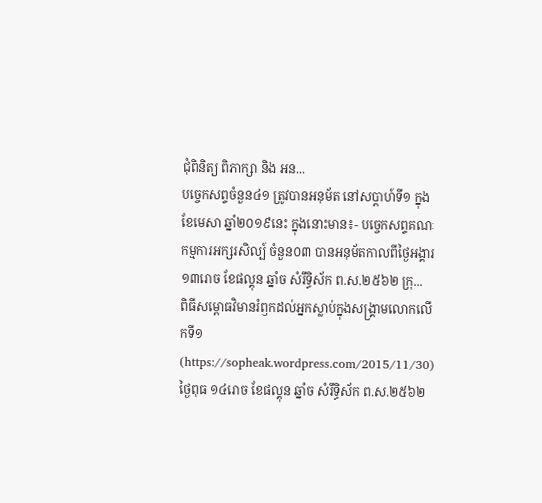ជុំពិនិត្យ ពិភាក្សា និង អន...
បច្ចេកសព្ទចំនួន៤១ ត្រូវបានអនុម័ត នៅសប្តាហ៍ទី១ ក្នុងខែមេសា ឆ្នាំ២០១៩នេះ ក្នុងនោះមាន៖- បច្ចេកសព្ទគណៈ កម្មការអក្សរសិល្ប៍ ចំនួន០៣ បានអនុម័តកាលពីថ្ងៃអង្គារ ១៣រោច ខែផល្គុន ឆ្នាំច សំរឹទ្ធិស័ក ព.ស.២៥៦២ ក្រុ...
ពិធីសម្ពោធវិមានរំឭកដល់អ្នកស្លាប់ក្នុងសង្គ្រាមលោកលើកទី១ (https://sopheak.wordpress.com/2015/11/30)
ថ្ងៃពុធ ១៤រោច ខែផល្គុន ឆ្នាំច សំរឹទ្ធិស័ក ព.ស.២៥៦២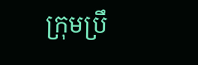ក្រុមប្រឹ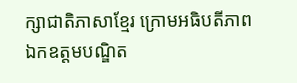ក្សាជាតិភាសាខ្មែរ ក្រោមអធិបតីភាពឯកឧត្តមបណ្ឌិត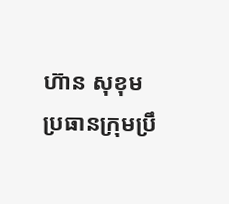ហ៊ាន សុខុម ប្រធានក្រុមប្រឹ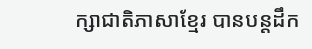ក្សាជាតិភាសាខ្មែរ បានបន្តដឹក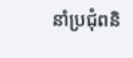នាំប្រជុំពនិ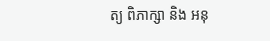ត្យ ពិភាក្សា និង អនុ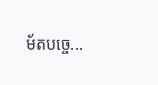ម័តបច្ចេ...